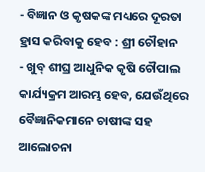- ବିଜ୍ଞାନ ଓ କୃଷକଙ୍କ ମଧ୍ୟରେ ଦୂରତା ହ୍ରାସ କରିବାକୁ ହେବ : ଶ୍ରୀ ଚୌହାନ
- ଖୁବ୍ ଶୀଘ୍ର ଆଧୁନିକ କୃଷି ଚୌପାଲ କାର୍ଯ୍ୟକ୍ରମ ଆରମ୍ଭ ହେବ, ଯେଉଁଥିରେ ବୈଜ୍ଞାନିକମାନେ ଚାଷୀଙ୍କ ସହ ଆଲୋଚନା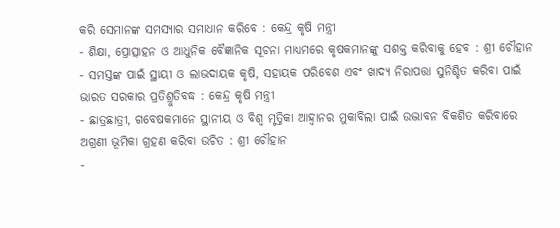କରି ସେମାନଙ୍କ ସମସ୍ୟାର ସମାଧାନ କରିବେ : କେନ୍ଦ୍ର କୃଷି ମନ୍ତ୍ରୀ
- ଶିକ୍ଷା, ପ୍ରୋତ୍ସାହନ ଓ ଆଧୁନିକ ବୈଜ୍ଞାନିକ ସୂଚନା ମାଧ୍ୟମରେ କୃଷକମାନଙ୍କୁ ସଶକ୍ତ କରିବାକୁ ହେବ : ଶ୍ରୀ ଚୌହାନ
- ସମସ୍ତଙ୍କ ପାଇଁ ସ୍ଥାୟୀ ଓ ଲାଭଦାୟକ କୃଷି, ସହାୟକ ପରିବେଶ ଏବଂ ଖାଦ୍ୟ ନିରାପତ୍ତା ସୁନିଶ୍ଚିତ କରିବା ପାଇଁ ଭାରତ ସରକାର ପ୍ରତିଶ୍ରୁତିବଦ୍ଧ : କେନ୍ଦ୍ର କୃଷି ମନ୍ତ୍ରୀ
- ଛାତ୍ରଛାତ୍ରୀ, ଗବେଷକମାନେ ସ୍ଥାନୀୟ ଓ ବିଶ୍ୱ ମୃତ୍ତିକା ଆହ୍ୱାନର ମୁକାବିଲା ପାଇଁ ଉଦ୍ଭାବନ ବିକଶିତ କରିବାରେ ଅଗ୍ରଣୀ ଭୂମିକା ଗ୍ରହଣ କରିବା ଉଚିତ : ଶ୍ରୀ ଚୌହାନ
-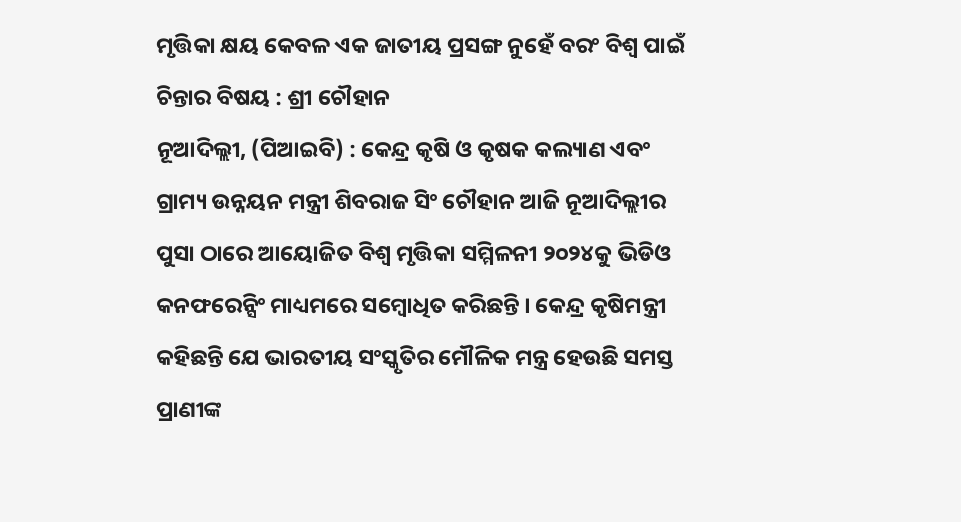ମୃତ୍ତିକା କ୍ଷୟ କେବଳ ଏକ ଜାତୀୟ ପ୍ରସଙ୍ଗ ନୁହେଁ ବରଂ ବିଶ୍ୱ ପାଇଁ ଚିନ୍ତାର ବିଷୟ : ଶ୍ରୀ ଚୌହାନ
ନୂଆଦିଲ୍ଲୀ, (ପିଆଇବି) : କେନ୍ଦ୍ର କୃଷି ଓ କୃଷକ କଲ୍ୟାଣ ଏବଂ ଗ୍ରାମ୍ୟ ଉନ୍ନୟନ ମନ୍ତ୍ରୀ ଶିବରାଜ ସିଂ ଚୌହାନ ଆଜି ନୂଆଦିଲ୍ଲୀର ପୁସା ଠାରେ ଆୟୋଜିତ ବିଶ୍ୱ ମୃତ୍ତିକା ସମ୍ମିଳନୀ ୨୦୨୪କୁ ଭିଡିଓ କନଫରେନ୍ସିଂ ମାଧ୍ୟମରେ ସମ୍ବୋଧିତ କରିଛନ୍ତି । କେନ୍ଦ୍ର କୃଷିମନ୍ତ୍ରୀ କହିଛନ୍ତି ଯେ ଭାରତୀୟ ସଂସ୍କୃତିର ମୌଳିକ ମନ୍ତ୍ର ହେଉଛି ସମସ୍ତ ପ୍ରାଣୀଙ୍କ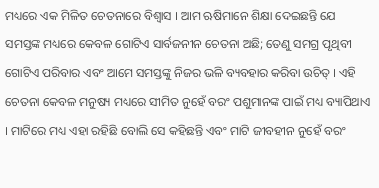ମଧ୍ୟରେ ଏକ ମିଳିତ ଚେତନାରେ ବିଶ୍ୱାସ । ଆମ ଋଷିମାନେ ଶିକ୍ଷା ଦେଇଛନ୍ତି ଯେ ସମସ୍ତଙ୍କ ମଧ୍ୟରେ କେବଳ ଗୋଟିଏ ସାର୍ବଜନୀନ ଚେତନା ଅଛି; ତେଣୁ ସମଗ୍ର ପୃଥିବୀ ଗୋଟିଏ ପରିବାର ଏବଂ ଆମେ ସମସ୍ତଙ୍କୁ ନିଜର ଭଳି ବ୍ୟବହାର କରିବା ଉଚିତ୍ । ଏହି ଚେତନା କେବଳ ମନୁଷ୍ୟ ମଧ୍ୟରେ ସୀମିତ ନୁହେଁ ବରଂ ପଶୁମାନଙ୍କ ପାଇଁ ମଧ୍ୟ ବ୍ୟାପିଥାଏ । ମାଟିରେ ମଧ୍ୟ ଏହା ରହିଛି ବୋଲି ସେ କହିଛନ୍ତି ଏବଂ ମାଟି ଜୀବହୀନ ନୁହେଁ ବରଂ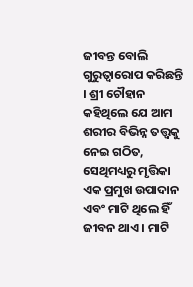ଜୀବନ୍ତ ବୋଲି ଗୁରୁତ୍ୱାରୋପ କରିଛନ୍ତି । ଶ୍ରୀ ଚୌହାନ କହିଥିଲେ ଯେ ଆମ ଶରୀର ବିଭିନ୍ନ ତତ୍ତ୍ୱକୁ ନେଇ ଗଠିତ, ସେଥିମଧ୍ୟରୁ ମୃତ୍ତିକା ଏକ ପ୍ରମୁଖ ଉପାଦାନ ଏବଂ ମାଟି ଥିଲେ ହିଁ ଜୀବନ ଥାଏ । ମାଟି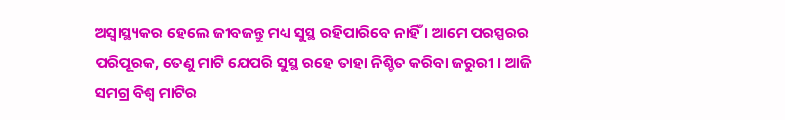ଅସ୍ୱାସ୍ଥ୍ୟକର ହେଲେ ଜୀବଜନ୍ତୁ ମଧ୍ୟ ସୁସ୍ଥ ରହିପାରିବେ ନାହିଁ । ଆମେ ପରସ୍ପରର ପରିପୂରକ, ତେଣୁ ମାଟି ଯେପରି ସୁସ୍ଥ ରହେ ତାହା ନିଶ୍ଚିତ କରିବା ଜରୁରୀ । ଆଜି ସମଗ୍ର ବିଶ୍ୱ ମାଟିର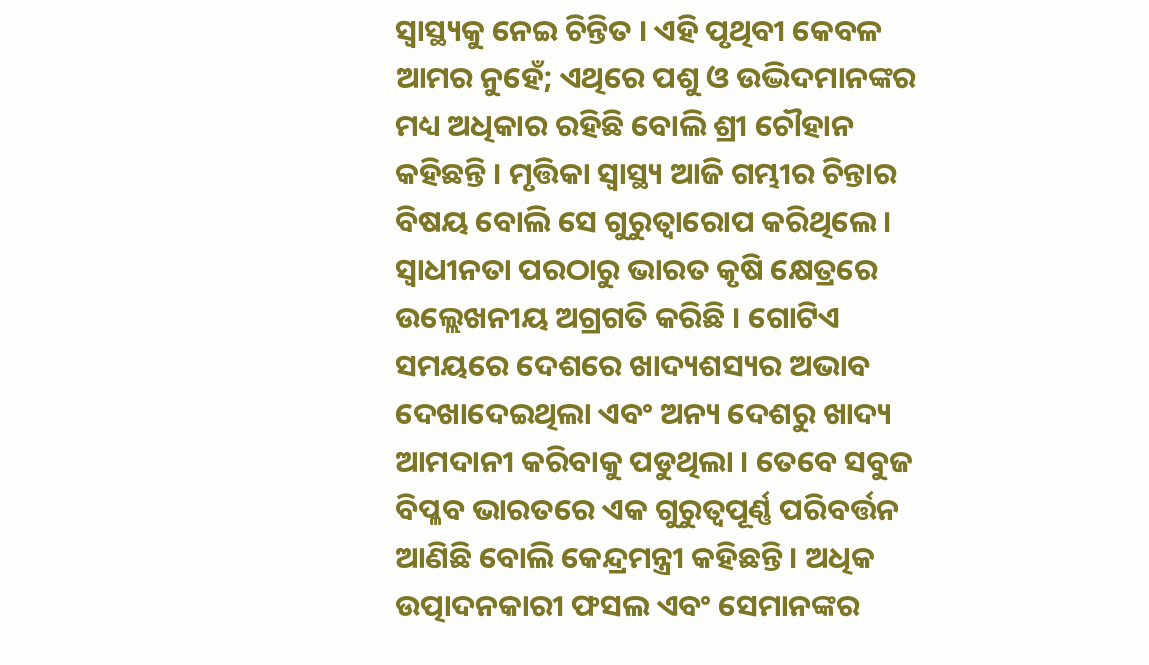ସ୍ୱାସ୍ଥ୍ୟକୁ ନେଇ ଚିନ୍ତିତ । ଏହି ପୃଥିବୀ କେବଳ ଆମର ନୁହେଁ; ଏଥିରେ ପଶୁ ଓ ଉଦ୍ଭିଦମାନଙ୍କର ମଧ୍ୟ ଅଧିକାର ରହିଛି ବୋଲି ଶ୍ରୀ ଚୌହାନ କହିଛନ୍ତି । ମୃତ୍ତିକା ସ୍ୱାସ୍ଥ୍ୟ ଆଜି ଗମ୍ଭୀର ଚିନ୍ତାର ବିଷୟ ବୋଲି ସେ ଗୁରୁତ୍ୱାରୋପ କରିଥିଲେ । ସ୍ୱାଧୀନତା ପରଠାରୁ ଭାରତ କୃଷି କ୍ଷେତ୍ରରେ ଉଲ୍ଲେଖନୀୟ ଅଗ୍ରଗତି କରିଛି । ଗୋଟିଏ ସମୟରେ ଦେଶରେ ଖାଦ୍ୟଶସ୍ୟର ଅଭାବ ଦେଖାଦେଇଥିଲା ଏବଂ ଅନ୍ୟ ଦେଶରୁ ଖାଦ୍ୟ ଆମଦାନୀ କରିବାକୁ ପଡୁଥିଲା । ତେବେ ସବୁଜ ବିପ୍ଳବ ଭାରତରେ ଏକ ଗୁରୁତ୍ୱପୂର୍ଣ୍ଣ ପରିବର୍ତ୍ତନ ଆଣିଛି ବୋଲି କେନ୍ଦ୍ରମନ୍ତ୍ରୀ କହିଛନ୍ତି । ଅଧିକ ଉତ୍ପାଦନକାରୀ ଫସଲ ଏବଂ ସେମାନଙ୍କର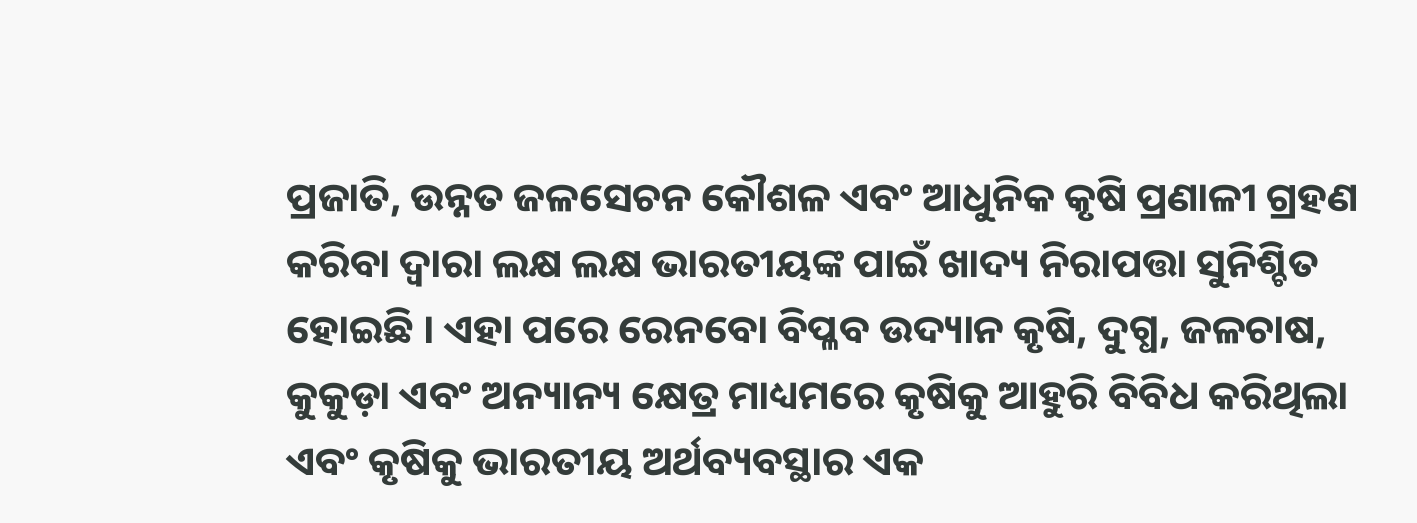ପ୍ରଜାତି, ଉନ୍ନତ ଜଳସେଚନ କୌଶଳ ଏବଂ ଆଧୁନିକ କୃଷି ପ୍ରଣାଳୀ ଗ୍ରହଣ କରିବା ଦ୍ୱାରା ଲକ୍ଷ ଲକ୍ଷ ଭାରତୀୟଙ୍କ ପାଇଁ ଖାଦ୍ୟ ନିରାପତ୍ତା ସୁନିଶ୍ଚିତ ହୋଇଛି । ଏହା ପରେ ରେନବୋ ବିପ୍ଳବ ଉଦ୍ୟାନ କୃଷି, ଦୁଗ୍ଧ, ଜଳଚାଷ, କୁକୁଡ଼ା ଏବଂ ଅନ୍ୟାନ୍ୟ କ୍ଷେତ୍ର ମାଧ୍ୟମରେ କୃଷିକୁ ଆହୁରି ବିବିଧ କରିଥିଲା ଏବଂ କୃଷିକୁ ଭାରତୀୟ ଅର୍ଥବ୍ୟବସ୍ଥାର ଏକ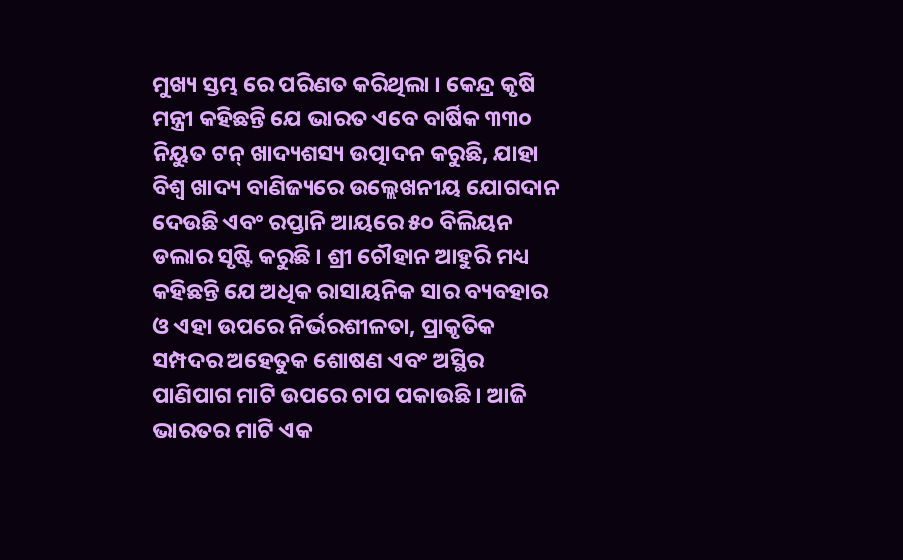ମୁଖ୍ୟ ସ୍ତମ୍ଭ ରେ ପରିଣତ କରିଥିଲା । କେନ୍ଦ୍ର କୃଷି ମନ୍ତ୍ରୀ କହିଛନ୍ତି ଯେ ଭାରତ ଏବେ ବାର୍ଷିକ ୩୩୦ ନିୟୁତ ଟନ୍ ଖାଦ୍ୟଶସ୍ୟ ଉତ୍ପାଦନ କରୁଛି, ଯାହା ବିଶ୍ୱ ଖାଦ୍ୟ ବାଣିଜ୍ୟରେ ଉଲ୍ଲେଖନୀୟ ଯୋଗଦାନ ଦେଉଛି ଏବଂ ରପ୍ତାନି ଆୟରେ ୫୦ ବିଲିୟନ ଡଲାର ସୃଷ୍ଟି କରୁଛି । ଶ୍ରୀ ଚୌହାନ ଆହୁରି ମଧ୍ୟ କହିଛନ୍ତି ଯେ ଅଧିକ ରାସାୟନିକ ସାର ବ୍ୟବହାର ଓ ଏହା ଉପରେ ନିର୍ଭରଶୀଳତା, ପ୍ରାକୃତିକ ସମ୍ପଦର ଅହେତୁକ ଶୋଷଣ ଏବଂ ଅସ୍ଥିର ପାଣିପାଗ ମାଟି ଉପରେ ଚାପ ପକାଉଛି । ଆଜି ଭାରତର ମାଟି ଏକ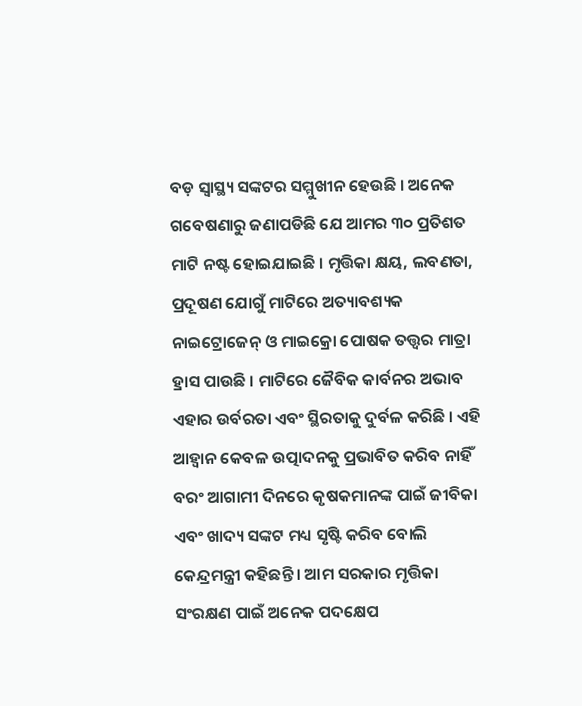ବଡ଼ ସ୍ୱାସ୍ଥ୍ୟ ସଙ୍କଟର ସମ୍ମୁଖୀନ ହେଉଛି । ଅନେକ ଗବେଷଣାରୁ ଜଣାପଡିଛି ଯେ ଆମର ୩୦ ପ୍ରତିଶତ ମାଟି ନଷ୍ଟ ହୋଇଯାଇଛି । ମୃତ୍ତିକା କ୍ଷୟ, ଲବଣତା, ପ୍ରଦୂଷଣ ଯୋଗୁଁ ମାଟିରେ ଅତ୍ୟାବଶ୍ୟକ ନାଇଟ୍ରୋଜେନ୍ ଓ ମାଇକ୍ରୋ ପୋଷକ ତତ୍ତ୍ୱର ମାତ୍ରା ହ୍ରାସ ପାଉଛି । ମାଟିରେ ଜୈବିକ କାର୍ବନର ଅଭାବ ଏହାର ଉର୍ବରତା ଏବଂ ସ୍ଥିରତାକୁ ଦୁର୍ବଳ କରିଛି । ଏହି ଆହ୍ୱାନ କେବଳ ଉତ୍ପାଦନକୁ ପ୍ରଭାବିତ କରିବ ନାହିଁ ବରଂ ଆଗାମୀ ଦିନରେ କୃଷକମାନଙ୍କ ପାଇଁ ଜୀବିକା ଏବଂ ଖାଦ୍ୟ ସଙ୍କଟ ମଧ୍ୟ ସୃଷ୍ଟି କରିବ ବୋଲି କେନ୍ଦ୍ରମନ୍ତ୍ରୀ କହିଛନ୍ତି । ଆମ ସରକାର ମୃତ୍ତିକା ସଂରକ୍ଷଣ ପାଇଁ ଅନେକ ପଦକ୍ଷେପ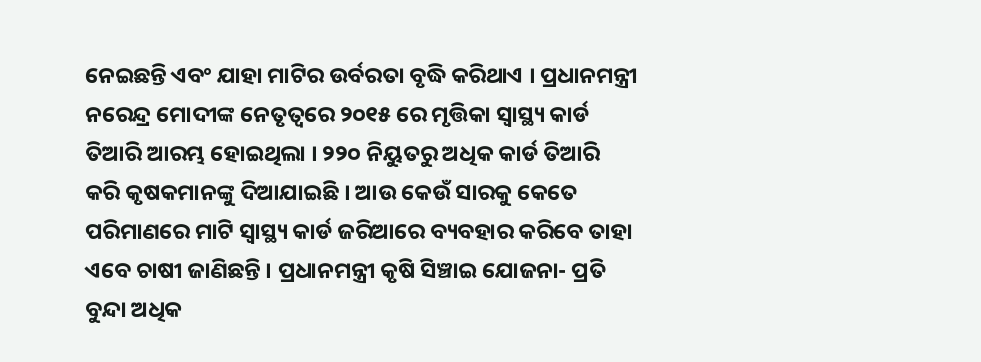ନେଇଛନ୍ତି ଏବଂ ଯାହା ମାଟିର ଉର୍ବରତା ବୃଦ୍ଧି କରିଥାଏ । ପ୍ରଧାନମନ୍ତ୍ରୀ ନରେନ୍ଦ୍ର ମୋଦୀଙ୍କ ନେତୃତ୍ୱରେ ୨୦୧୫ ରେ ମୃତ୍ତିକା ସ୍ୱାସ୍ଥ୍ୟ କାର୍ଡ ତିଆରି ଆରମ୍ଭ ହୋଇଥିଲା । ୨୨୦ ନିୟୁତରୁ ଅଧିକ କାର୍ଡ ତିଆରି କରି କୃଷକମାନଙ୍କୁ ଦିଆଯାଇଛି । ଆଉ କେଉଁ ସାରକୁ କେତେ ପରିମାଣରେ ମାଟି ସ୍ୱାସ୍ଥ୍ୟ କାର୍ଡ ଜରିଆରେ ବ୍ୟବହାର କରିବେ ତାହା ଏବେ ଚାଷୀ ଜାଣିଛନ୍ତି । ପ୍ରଧାନମନ୍ତ୍ରୀ କୃଷି ସିଞ୍ଚାଇ ଯୋଜନା- ପ୍ରତି ବୁନ୍ଦା ଅଧିକ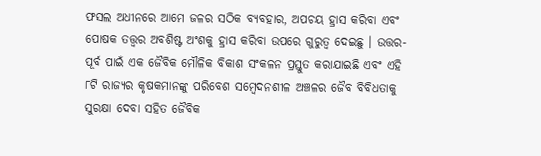ଫସଲ ଅଧୀନରେ ଆମେ ଜଳର ସଠିକ ବ୍ୟବହାର, ଅପଚୟ ହ୍ରାସ କରିବା ଏବଂ ପୋଷକ ତତ୍ତ୍ୱର ଅବଶିଷ୍ଟ ଅଂଶକୁ ହ୍ରାସ କରିବା ଉପରେ ଗୁରୁତ୍ୱ ଦେଇଛୁ । ଉତ୍ତର-ପୂର୍ବ ପାଇଁ ଏକ ଜୈବିକ ମୌଳିକ ବିକାଶ ସଂକଳନ ପ୍ରସ୍ତୁତ କରାଯାଇଛି ଏବଂ ଏହି ୮ଟି ରାଜ୍ୟର କୃଷକମାନଙ୍କୁ ପରିବେଶ ସମ୍ବେଦନଶୀଳ ଅଞ୍ଚଳର ଜୈବ ବିବିଧତାକୁ ସୁରକ୍ଷା ଦେବା ସହିତ ଜୈବିକ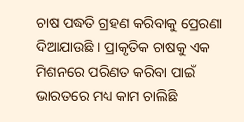ଚାଷ ପଦ୍ଧତି ଗ୍ରହଣ କରିବାକୁ ପ୍ରେରଣା ଦିଆଯାଉଛି । ପ୍ରାକୃତିକ ଚାଷକୁ ଏକ ମିଶନରେ ପରିଣତ କରିବା ପାଇଁ ଭାରତରେ ମଧ୍ୟ କାମ ଚାଲିଛି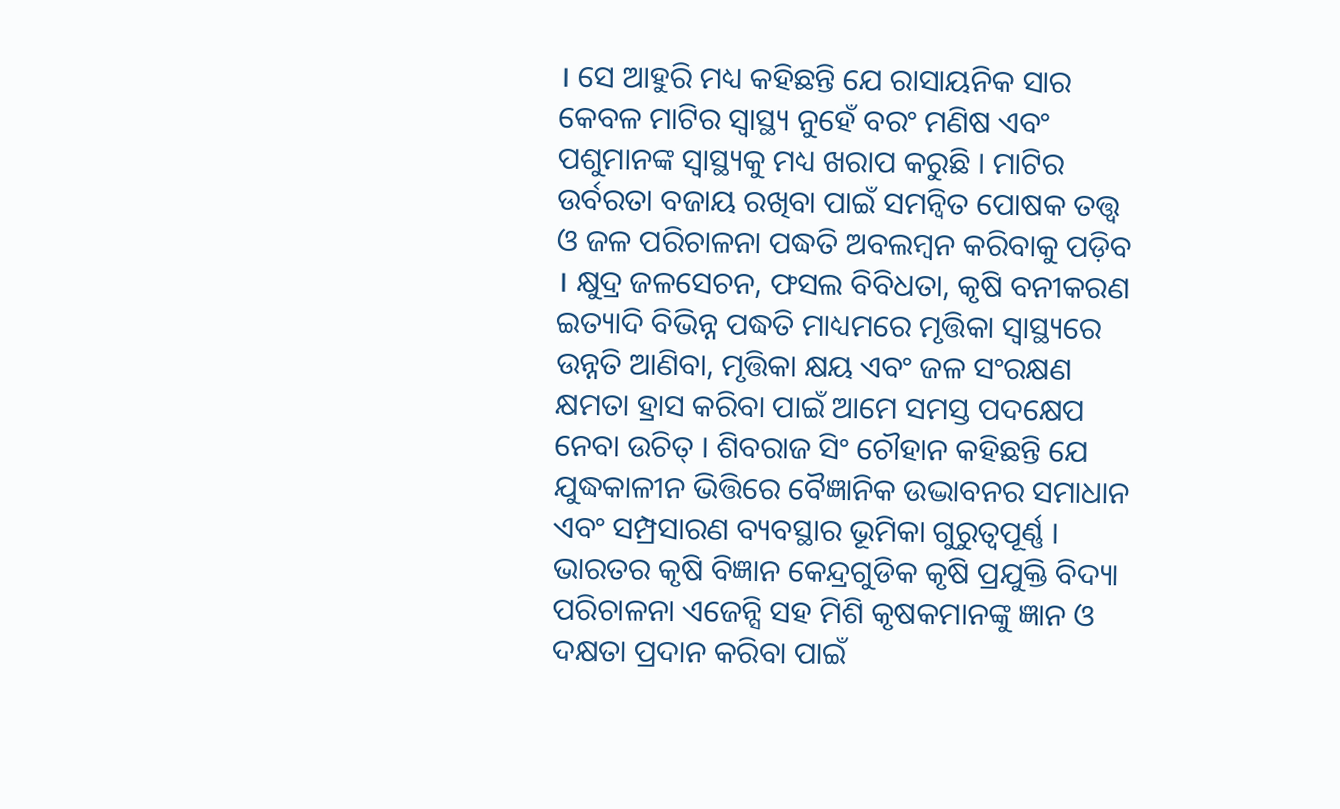। ସେ ଆହୁରି ମଧ୍ୟ କହିଛନ୍ତି ଯେ ରାସାୟନିକ ସାର କେବଳ ମାଟିର ସ୍ୱାସ୍ଥ୍ୟ ନୁହେଁ ବରଂ ମଣିଷ ଏବଂ ପଶୁମାନଙ୍କ ସ୍ୱାସ୍ଥ୍ୟକୁ ମଧ୍ୟ ଖରାପ କରୁଛି । ମାଟିର ଉର୍ବରତା ବଜାୟ ରଖିବା ପାଇଁ ସମନ୍ୱିତ ପୋଷକ ତତ୍ତ୍ୱ ଓ ଜଳ ପରିଚାଳନା ପଦ୍ଧତି ଅବଲମ୍ବନ କରିବାକୁ ପଡ଼ିବ । କ୍ଷୁଦ୍ର ଜଳସେଚନ, ଫସଲ ବିବିଧତା, କୃଷି ବନୀକରଣ ଇତ୍ୟାଦି ବିଭିନ୍ନ ପଦ୍ଧତି ମାଧ୍ୟମରେ ମୃତ୍ତିକା ସ୍ୱାସ୍ଥ୍ୟରେ ଉନ୍ନତି ଆଣିବା, ମୃତ୍ତିକା କ୍ଷୟ ଏବଂ ଜଳ ସଂରକ୍ଷଣ କ୍ଷମତା ହ୍ରାସ କରିବା ପାଇଁ ଆମେ ସମସ୍ତ ପଦକ୍ଷେପ ନେବା ଉଚିତ୍ । ଶିବରାଜ ସିଂ ଚୌହାନ କହିଛନ୍ତି ଯେ ଯୁଦ୍ଧକାଳୀନ ଭିତ୍ତିରେ ବୈଜ୍ଞାନିକ ଉଦ୍ଭାବନର ସମାଧାନ ଏବଂ ସମ୍ପ୍ରସାରଣ ବ୍ୟବସ୍ଥାର ଭୂମିକା ଗୁରୁତ୍ୱପୂର୍ଣ୍ଣ । ଭାରତର କୃଷି ବିଜ୍ଞାନ କେନ୍ଦ୍ରଗୁଡିକ କୃଷି ପ୍ରଯୁକ୍ତି ବିଦ୍ୟା ପରିଚାଳନା ଏଜେନ୍ସି ସହ ମିଶି କୃଷକମାନଙ୍କୁ ଜ୍ଞାନ ଓ ଦକ୍ଷତା ପ୍ରଦାନ କରିବା ପାଇଁ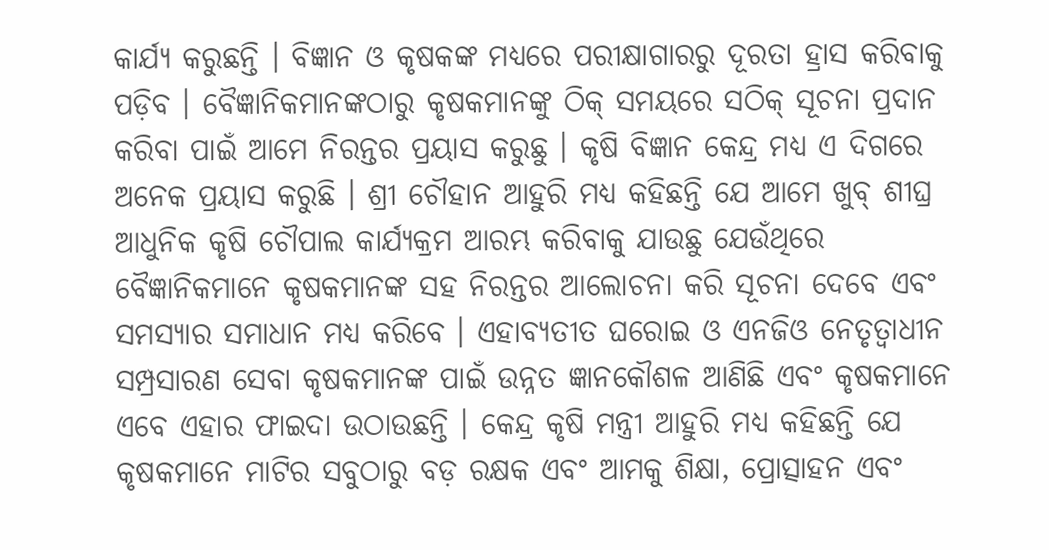କାର୍ଯ୍ୟ କରୁଛନ୍ତି । ବିଜ୍ଞାନ ଓ କୃଷକଙ୍କ ମଧ୍ୟରେ ପରୀକ୍ଷାଗାରରୁ ଦୂରତା ହ୍ରାସ କରିବାକୁ ପଡ଼ିବ । ବୈଜ୍ଞାନିକମାନଙ୍କଠାରୁ କୃଷକମାନଙ୍କୁ ଠିକ୍ ସମୟରେ ସଠିକ୍ ସୂଚନା ପ୍ରଦାନ କରିବା ପାଇଁ ଆମେ ନିରନ୍ତର ପ୍ରୟାସ କରୁଛୁ । କୃଷି ବିଜ୍ଞାନ କେନ୍ଦ୍ର ମଧ୍ୟ ଏ ଦିଗରେ ଅନେକ ପ୍ରୟାସ କରୁଛି । ଶ୍ରୀ ଚୌହାନ ଆହୁରି ମଧ୍ୟ କହିଛନ୍ତି ଯେ ଆମେ ଖୁବ୍ ଶୀଘ୍ର ଆଧୁନିକ କୃଷି ଚୌପାଲ କାର୍ଯ୍ୟକ୍ରମ ଆରମ୍ଭ କରିବାକୁ ଯାଉଛୁ ଯେଉଁଥିରେ ବୈଜ୍ଞାନିକମାନେ କୃଷକମାନଙ୍କ ସହ ନିରନ୍ତର ଆଲୋଚନା କରି ସୂଚନା ଦେବେ ଏବଂ ସମସ୍ୟାର ସମାଧାନ ମଧ୍ୟ କରିବେ । ଏହାବ୍ୟତୀତ ଘରୋଇ ଓ ଏନଜିଓ ନେତୃତ୍ୱାଧୀନ ସମ୍ପ୍ରସାରଣ ସେବା କୃଷକମାନଙ୍କ ପାଇଁ ଉନ୍ନତ ଜ୍ଞାନକୌଶଳ ଆଣିଛି ଏବଂ କୃଷକମାନେ ଏବେ ଏହାର ଫାଇଦା ଉଠାଉଛନ୍ତି । କେନ୍ଦ୍ର କୃଷି ମନ୍ତ୍ରୀ ଆହୁରି ମଧ୍ୟ କହିଛନ୍ତି ଯେ କୃଷକମାନେ ମାଟିର ସବୁଠାରୁ ବଡ଼ ରକ୍ଷକ ଏବଂ ଆମକୁ ଶିକ୍ଷା, ପ୍ରୋତ୍ସାହନ ଏବଂ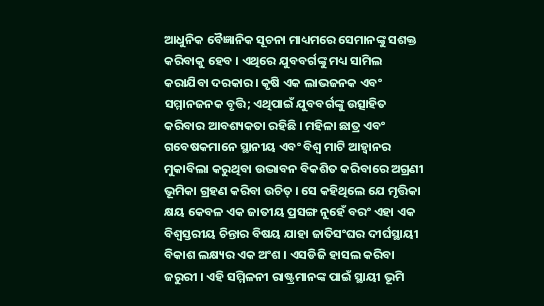ଆଧୁନିକ ବୈଜ୍ଞାନିକ ସୂଚନା ମାଧ୍ୟମରେ ସେମାନଙ୍କୁ ସଶକ୍ତ କରିବାକୁ ହେବ । ଏଥିରେ ଯୁବବର୍ଗଙ୍କୁ ମଧ୍ୟ ସାମିଲ କରାଯିବା ଦରକାର। କୃଷି ଏକ ଲାଭଜନକ ଏବଂ ସମ୍ମାନଜନକ ବୃତ୍ତି; ଏଥିପାଇଁ ଯୁବବର୍ଗଙ୍କୁ ଉତ୍ସାହିତ କରିବାର ଆବଶ୍ୟକତା ରହିଛି । ମହିଳା ଛାତ୍ର ଏବଂ ଗବେଷକମାନେ ସ୍ଥାନୀୟ ଏବଂ ବିଶ୍ୱ ମାଟି ଆହ୍ୱାନର ମୁକାବିଲା କରୁଥିବା ଉଦ୍ଭାବନ ବିକଶିତ କରିବାରେ ଅଗ୍ରଣୀ ଭୂମିକା ଗ୍ରହଣ କରିବା ଉଚିତ୍ । ସେ କହିଥିଲେ ଯେ ମୃତ୍ତିକା କ୍ଷୟ କେବଳ ଏକ ଜାତୀୟ ପ୍ରସଙ୍ଗ ନୁହେଁ ବରଂ ଏହା ଏକ ବିଶ୍ୱସ୍ତରୀୟ ଚିନ୍ତାର ବିଷୟ ଯାହା ଜାତିସଂଘର ଦୀର୍ଘସ୍ଥାୟୀ ବିକାଶ ଲକ୍ଷ୍ୟର ଏକ ଅଂଶ । ଏସଡିଜି ହାସଲ କରିବା ଜରୁରୀ । ଏହି ସମ୍ମିଳନୀ ରାଷ୍ଟ୍ରମାନଙ୍କ ପାଇଁ ସ୍ଥାୟୀ ଭୂମି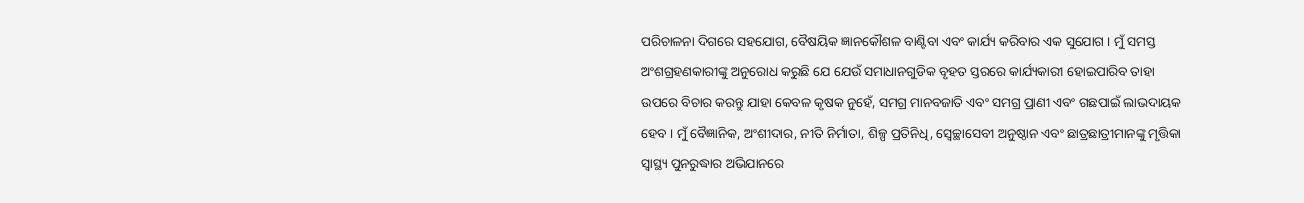ପରିଚାଳନା ଦିଗରେ ସହଯୋଗ, ବୈଷୟିକ ଜ୍ଞାନକୌଶଳ ବାଣ୍ଟିବା ଏବଂ କାର୍ଯ୍ୟ କରିବାର ଏକ ସୁଯୋଗ । ମୁଁ ସମସ୍ତ ଅଂଶଗ୍ରହଣକାରୀଙ୍କୁ ଅନୁରୋଧ କରୁଛି ଯେ ଯେଉଁ ସମାଧାନଗୁଡିକ ବୃହତ ସ୍ତରରେ କାର୍ଯ୍ୟକାରୀ ହୋଇପାରିବ ତାହା ଉପରେ ବିଚାର କରନ୍ତୁ ଯାହା କେବଳ କୃଷକ ନୁହେଁ, ସମଗ୍ର ମାନବଜାତି ଏବଂ ସମଗ୍ର ପ୍ରାଣୀ ଏବଂ ଗଛପାଇଁ ଲାଭଦାୟକ ହେବ । ମୁଁ ବୈଜ୍ଞାନିକ, ଅଂଶୀଦାର, ନୀତି ନିର୍ମାତା, ଶିଳ୍ପ ପ୍ରତିନିଧି, ସ୍ୱେଚ୍ଛାସେବୀ ଅନୁଷ୍ଠାନ ଏବଂ ଛାତ୍ରଛାତ୍ରୀମାନଙ୍କୁ ମୃତ୍ତିକା ସ୍ୱାସ୍ଥ୍ୟ ପୁନରୁଦ୍ଧାର ଅଭିଯାନରେ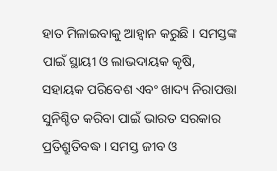ହାତ ମିଳାଇବାକୁ ଆହ୍ୱାନ କରୁଛି । ସମସ୍ତଙ୍କ ପାଇଁ ସ୍ଥାୟୀ ଓ ଲାଭଦାୟକ କୃଷି, ସହାୟକ ପରିବେଶ ଏବଂ ଖାଦ୍ୟ ନିରାପତ୍ତା ସୁନିଶ୍ଚିତ କରିବା ପାଇଁ ଭାରତ ସରକାର ପ୍ରତିଶ୍ରୁତିବଦ୍ଧ । ସମସ୍ତ ଜୀବ ଓ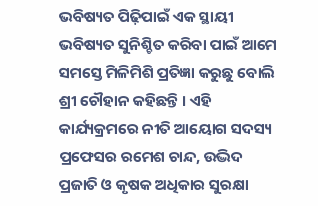ଭବିଷ୍ୟତ ପିଢ଼ିପାଇଁ ଏକ ସ୍ଥାୟୀ ଭବିଷ୍ୟତ ସୁନିଶ୍ଚିତ କରିବା ପାଇଁ ଆମେ ସମସ୍ତେ ମିଳିମିଶି ପ୍ରତିଜ୍ଞା କରୁଛୁ ବୋଲି ଶ୍ରୀ ଚୌହାନ କହିଛନ୍ତି । ଏହି କାର୍ଯ୍ୟକ୍ରମରେ ନୀତି ଆୟୋଗ ସଦସ୍ୟ ପ୍ରଫେସର ରମେଶ ଚାନ୍ଦ, ଉଦ୍ଭିଦ ପ୍ରଜାତି ଓ କୃଷକ ଅଧିକାର ସୁରକ୍ଷା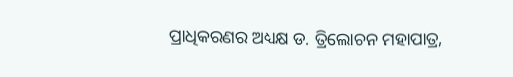ପ୍ରାଧିକରଣର ଅଧ୍ୟକ୍ଷ ଡ. ତ୍ରିଲୋଚନ ମହାପାତ୍ର,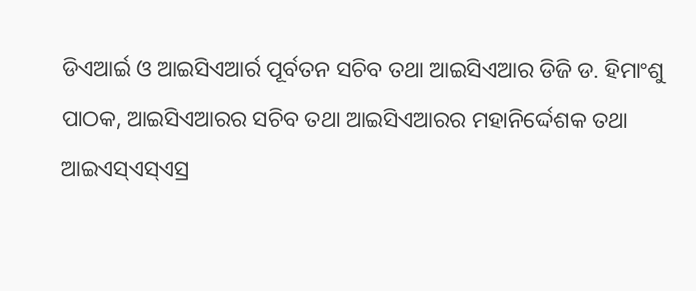ଡିଏଆର୍ଇ ଓ ଆଇସିଏଆର୍ର ପୂର୍ବତନ ସଚିବ ତଥା ଆଇସିଏଆର ଡିଜି ଡ. ହିମାଂଶୁ ପାଠକ, ଆଇସିଏଆରର ସଚିବ ତଥା ଆଇସିଏଆରର ମହାନିର୍ଦ୍ଦେଶକ ତଥା ଆଇଏସ୍ଏସ୍ଏସ୍ର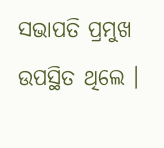ସଭାପତି ପ୍ରମୁଖ ଉପସ୍ଥିତ ଥିଲେ ।